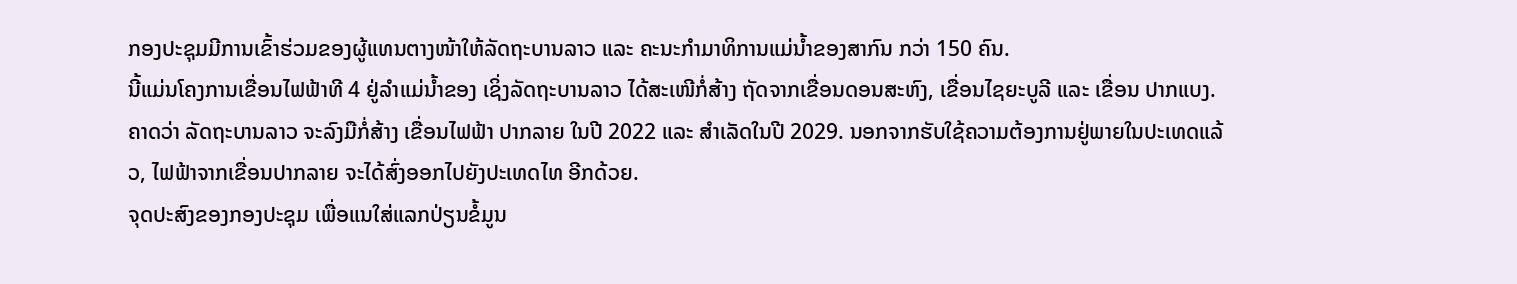ກອງປະຊຸມມີການເຂົ້າຮ່ວມຂອງຜູ້ແທນຕາງໜ້າໃຫ້ລັດຖະບານລາວ ແລະ ຄະນະກໍາມາທິການແມ່ນໍ້າຂອງສາກົນ ກວ່າ 150 ຄົນ.
ນີ້ແມ່ນໂຄງການເຂື່ອນໄຟຟ້າທີ 4 ຢູ່ລໍາແມ່ນໍ້າຂອງ ເຊິ່ງລັດຖະບານລາວ ໄດ້ສະເໜີກໍ່ສ້າງ ຖັດຈາກເຂື່ອນດອນສະຫົງ, ເຂື່ອນໄຊຍະບູລີ ແລະ ເຂື່ອນ ປາກແບງ. ຄາດວ່າ ລັດຖະບານລາວ ຈະລົງມືກໍ່ສ້າງ ເຂື່ອນໄຟຟ້າ ປາກລາຍ ໃນປີ 2022 ແລະ ສໍາເລັດໃນປີ 2029. ນອກຈາກຮັບໃຊ້ຄວາມຕ້ອງການຢູ່ພາຍໃນປະເທດແລ້ວ, ໄຟຟ້າຈາກເຂື່ອນປາກລາຍ ຈະໄດ້ສົ່ງອອກໄປຍັງປະເທດໄທ ອີກດ້ວຍ.
ຈຸດປະສົງຂອງກອງປະຊຸມ ເພື່ອແນໃສ່ແລກປ່ຽນຂໍ້ມູນ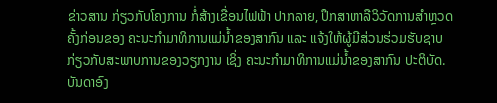ຂ່າວສານ ກ່ຽວກັບໂຄງການ ກໍ່ສ້າງເຂື່ອນໄຟຟ້າ ປາກລາຍ, ປຶກສາຫາລືວິວັດການສໍາຫຼວດຄັ້ງກ່ອນຂອງ ຄະນະກໍາມາທິການແມ່ນໍ້າຂອງສາກົນ ແລະ ແຈ້ງໃຫ້ຜູ້ມີສ່ວນຮ່ວມຮັບຊາບ ກ່ຽວກັບສະພາບການຂອງວຽກງານ ເຊິ່ງ ຄະນະກໍາມາທິການແມ່ນໍ້າຂອງສາກົນ ປະຕິບັດ. ບັນດາອົງ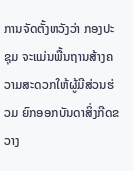ການຈັດຕັ້ງຫວັງວ່າ ກອງປະຊຸມ ຈະແມ່ນພື້ນຖານສ້າງຄວາມສະດວກໃຫ້ຜູ້ມີສ່ວນຮ່ວມ ຍົກອອກບັນດາສິ່ງກີດຂວາງ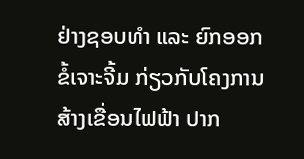ຢ່າງຊອບທໍາ ແລະ ຍົກອອກຂໍ້ເຈາະຈີ້ມ ກ່ຽວກັບໂຄງການ ສ້າງເຂື່ອນໄຟຟ້າ ປາກ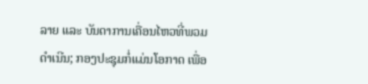ລາຍ ແລະ ບັນດາການເຄື່ອນໄຫວທີ່ພວມດໍາເນີນ; ກອງປະຊຸມກໍ່ແມ່ນໂອກາດ ເພື່ອ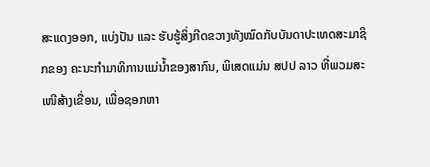ສະແດງອອກ, ແບ່ງປັນ ແລະ ຮັບຮູ້ສິ່ງກີດຂວາງທັງໝົດກັບບັນດາປະເທດສະມາຊິກຂອງ ຄະນະກໍາມາທິການແມ່ນໍ້າຂອງສາກົນ, ພິເສດແມ່ນ ສປປ ລາວ ທີ່ພວມສະເໜີສ້າງເຂື່ອນ, ເພື່ອຊອກຫາ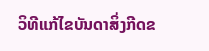ວິທີແກ້ໄຂບັນດາສິ່ງກີດຂ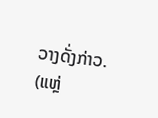ວາງດັ່ງກ່າວ.
(ແຫຼ່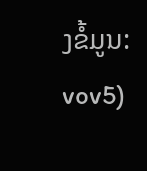ງຂໍ້ມູນ: vov5)